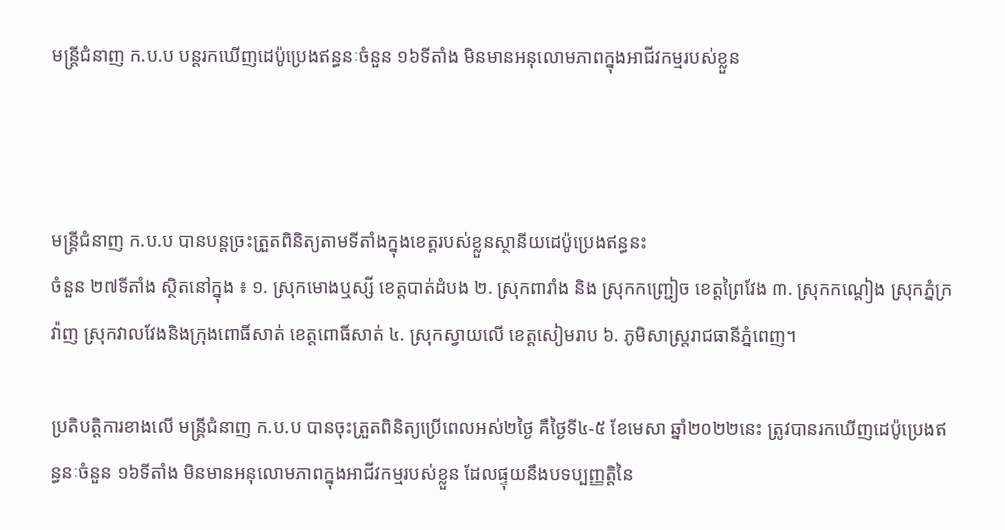មន្រ្តីជំនាញ ក.ប.ប បន្តរកឃើញដេប៉ូប្រេងឥន្ធនៈចំនួន ១៦ទីតាំង មិនមានអនុលោមភាពក្នុងអាជីវកម្មរបស់ខ្លួន



មន្រ្តីជំនាញ ក.ប.ប បានបន្តច្រះត្រួតពិនិត្យតាមទីតាំងក្នុងខេត្តរបស់ខ្លួនស្ថានីយដេប៉ូប្រេងឥន្ធនះ
ចំនួន ២៧ទីតាំង ស្ថិតនៅក្នុង ៖ ១. ស្រុកមោងឬស្សី ខេត្តបាត់ដំបង ២. ស្រុកពារាំង និង ស្រុកកញ្ជ្រៀច ខេត្តព្រៃវែង ៣. ស្រុកកណ្តៀង ស្រុកភ្នំក្រវ៉ាញ ស្រុកវាលវែងនិងក្រុងពោធិ៍សាត់ ខេត្តពោធិ៍សាត់ ៤. ស្រុកស្វាយលើ ខេត្តសៀមរាប ៦. ភូមិសាស្ត្ររាជធានីភ្នំពេញ។

ប្រតិបត្តិការខាងលើ មន្រ្តីជំនាញ ក.ប.ប បានចុះត្រួតពិនិត្យប្រើពេលអស់២ថ្ងៃ គឺថ្ងៃទី៤-៥ ខែមេសា ឆ្នាំ២០២២នេះ ត្រូវបានរកឃើញដេប៉ូប្រេងឥន្ធនៈចំនួន ១៦ទីតាំង មិនមានអនុលោមភាពក្នុងអាជីវកម្មរបស់ខ្លួន ដែលផ្ទុយនឹងបទប្បញ្ញត្តិនៃ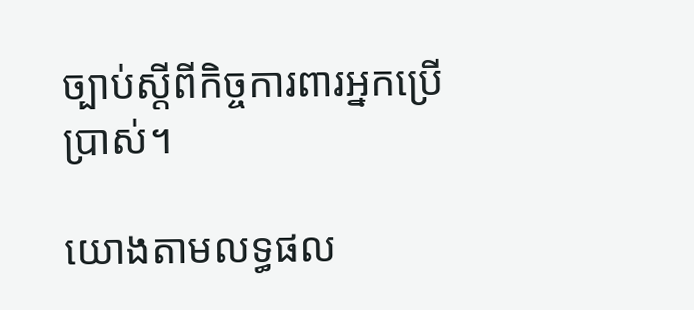ច្បាប់ស្តីពីកិច្ចការពារអ្នកប្រើប្រាស់។

យោងតាមលទ្ធផល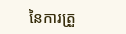នៃការត្រួ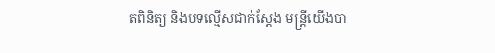តពិនិត្យ និងបទល្មើសជាក់ស្តែង មន្ត្រីយើងបា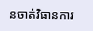នចាត់វិធានការ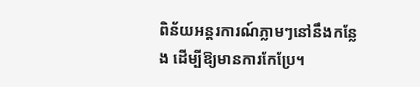ពិន័យអន្តរការណ៍ភ្លាមៗនៅនឹងកន្លែង ដើម្បីឱ្យមានការកែប្រែ។